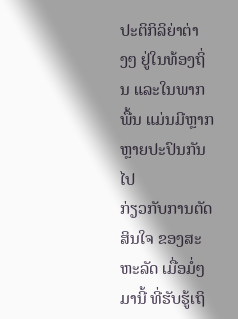ປະຕິກິລິຍ່າຕ່າງໆ ຢູ່ໃນທ້ອງຖິ່ນ ແລະໃນພາກພື້ນ ແມ່ນມີຫຼາກຫຼາຍປະປົນກັນໄປ
ກ່ຽວກັບການຕັດສິນໃຈ ຂອງສະຫະລັດ ເມື່ອມໍ່ໆມານີ້ ທີ່ຮັບຮູ້ເຖິ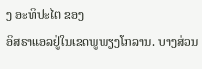ງ ອະທິປະໄຕ ຂອງ
ອິສຣາແອລຢູ່ໃນເຂດພູພຽງໂກລານ. ບາງສ່ວນ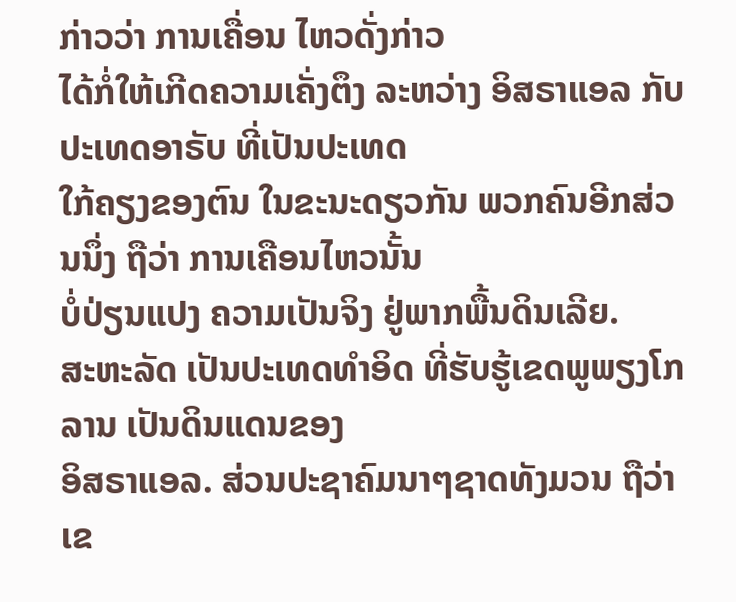ກ່າວວ່າ ການເຄື່ອນ ໄຫວດັ່ງກ່າວ
ໄດ້ກໍ່ໃຫ້ເກີດຄວາມເຄັ່ງຕຶງ ລະຫວ່າງ ອິສຣາແອລ ກັບປະເທດອາຣັບ ທີ່ເປັນປະເທດ
ໃກ້ຄຽງຂອງຕົນ ໃນຂະນະດຽວກັນ ພວກຄົນອີກສ່ວນນຶ່ງ ຖືວ່າ ການເຄືອນໄຫວນັ້ນ
ບໍ່ປ່ຽນແປງ ຄວາມເປັນຈິງ ຢູ່ພາກພື້ນດິນເລີຍ.
ສະຫະລັດ ເປັນປະເທດທຳອິດ ທີ່ຮັບຮູ້ເຂດພູພຽງໂກລານ ເປັນດິນແດນຂອງ
ອິສຣາແອລ. ສ່ວນປະຊາຄົມນາໆຊາດທັງມວນ ຖືວ່າ ເຂ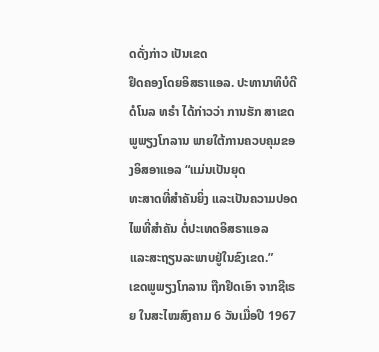ດດັ່ງກ່າວ ເປັນເຂດ
ຢຶດຄອງໂດຍອິສຣາແອລ. ປະທານາທິບໍດີ ດໍໂນລ ທຣຳ ໄດ້ກ່າວວ່າ ການຮັກ ສາເຂດພູພຽງໂກລານ ພາຍໃຕ້ການຄວບຄຸມຂອງອິສອາແອລ “ແມ່ນເປັນຍຸດ
ທະສາດທີ່ສຳຄັນຍິ່ງ ແລະເປັນຄວາມປອດໄພທີ່ສຳຄັນ ຕໍ່ປະເທດອິສຣາແອລ
ແລະສະຖຽນລະພາບຢູ່ໃນຂົງເຂດ.”
ເຂດພູພຽງໂກລານ ຖືກຢຶດເອົາ ຈາກຊີເຣຍ ໃນສະໄໝສົງຄາມ 6 ວັນເມື່ອປີ 1967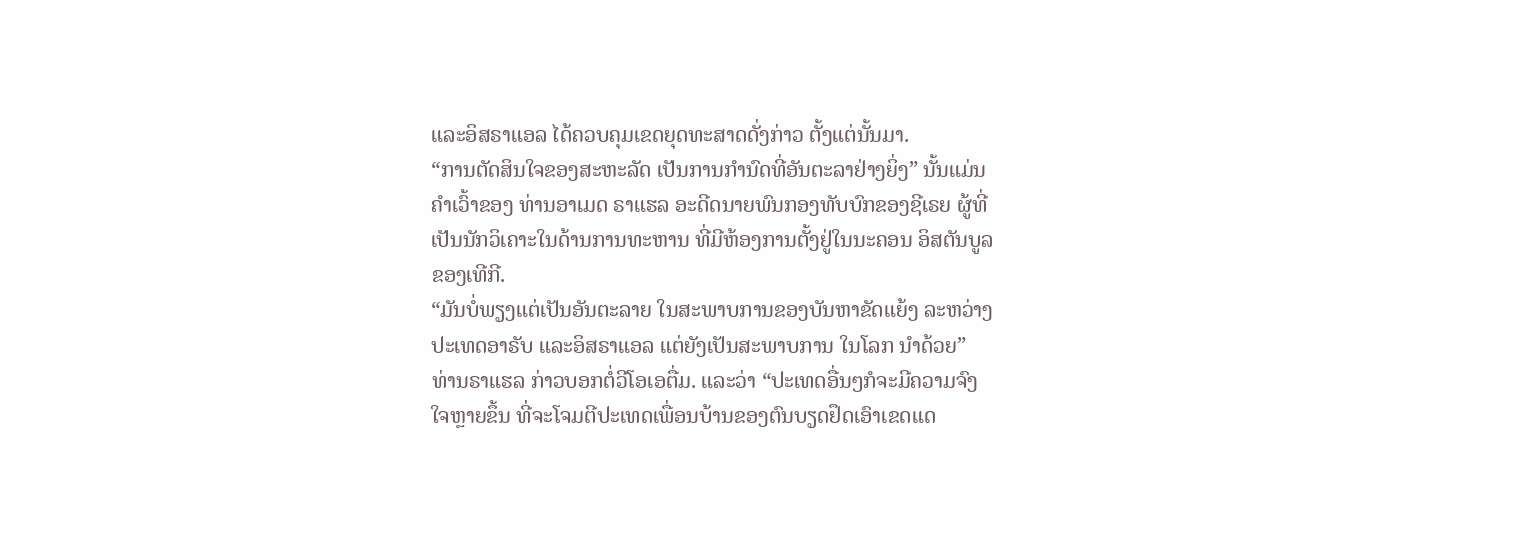ແລະອິສຣາແອລ ໄດ້ຄວບຄຸມເຂດຍຸດທະສາດດັ່ງກ່າວ ຕັ້ງແຕ່ນັ້ນມາ.
“ການຕັດສິນໃຈຂອງສະຫະລັດ ເປັນການກຳນົດທີ່ອັນຕະລາຢ່າງຍິ່ງ” ນັ້ນແມ່ນ
ຄຳເວົ້າຂອງ ທ່ານອາເມດ ຣາແຮລ ອະດີດນາຍພົນກອງທັບບົກຂອງຊີເຣຍ ຜູ້ທີ່
ເປັນນັກວິເຄາະໃນດ້ານການທະຫານ ທີ່ມີຫ້ອງການຕັ້ງຢູ່ໃນນະຄອນ ອິສຕັນບູລ
ຂອງເທີກີ.
“ມັນບໍ່ພຽງແຕ່ເປັນອັນຕະລາຍ ໃນສະພາບການຂອງບັນຫາຂັດແຍ້ງ ລະຫວ່າງ
ປະເທດອາຣັບ ແລະອິສຣາແອລ ແຕ່ຍັງເປັນສະພາບການ ໃນໂລກ ນຳດ້ວຍ”
ທ່ານຣາແຮລ ກ່າວບອກຕໍ່ວີໂອເອຕື່ມ. ແລະວ່າ “ປະເທດອື່ນໆກໍຈະມີຄວາມຈົງ
ໃຈຫຼາຍຂຶ້ນ ທີ່ຈະໂຈມຕີປະເທດເພື່ອນບ້ານຂອງຕົນບຽດຢຶດເອົາເຂດແດ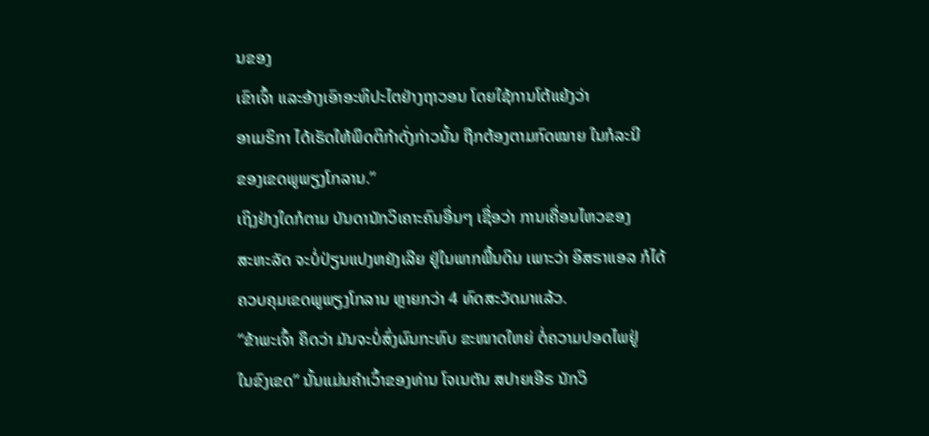ນຂອງ
ເຂົາເຈົ້າ ແລະອ້າງເອົາອະທິປະໄຕຢ່າງຖາວອນ ໂດຍໃຊ້ການໂຕ້ແຍ້ງວ່າ
ອາເມຣິກາ ໄດ້ເຮັດໃຫ້ພຶດຕິກຳດັ່ງກ່າວນັ້ນ ຖືກຕ້ອງຕາມກົດໝາຍ ໃນກໍລະນີ
ຂອງເຂດພູພຽງໂກລານ.”
ເຖິງຢ່າງໃດກໍຕາມ ບັນດານັກວິເຄາະຄົນອື່ນໆ ເຊື່ອວ່າ ການເຄື່ອນໄຫວຂອງ
ສະຫະລັດ ຈະບໍ່ປ່ຽນແປງຫຍັງເລີຍ ຢູ່ໃນພາກພື້ນດິນ ເພາະວ່າ ອິສຣາແອລ ກໍໄດ້
ຄວບຄຸມເຂດພູພຽງໂກລານ ຫຼາຍກວ່າ 4 ທົດສະວັດມາແລ້ວ.
“ຂ້າພະເຈົ້າ ຄຶດວ່າ ມັນຈະບໍ່ສົ່ງຜົນກະທົບ ຂະໜາດໃຫຍ່ ຕໍ່ຄວາມປອດໄພຢູ່
ໃນຂົງເຂດ” ນັ້ນແມ່ນຄຳເວົ້າຂອງທ່ານ ໂຈເນຕັນ ສປາຍເອີຣ ນັກວິ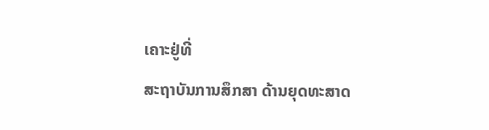ເຄາະຢູ່ທີ່
ສະຖາບັນການສຶກສາ ດ້ານຍຸດທະສາດ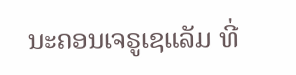ນະຄອນເຈຣູເຊແລັມ ທີ່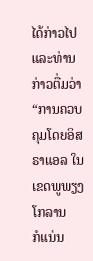ໄດ້ກ່າວໄປ
ແລະທ່ານກ່າວຕື່ມວ່າ “ການຄວບຄຸມໂດຍອິສຣາແອລ ໃນເຂດພູພຽງໂກລານ
ກໍແນ່ນ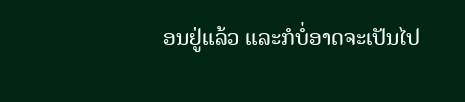ອນຢູ່ແລ້ວ ແລະກໍບໍ່ອາດຈະເປັນໄປ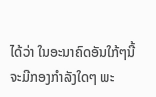ໄດ້ວ່າ ໃນອະນາຄົດອັນໃກ້ໆນີ້
ຈະມີກອງກຳລັງໃດໆ ພະ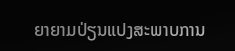ຍາຍາມປ່ຽນແປງສະພາບການ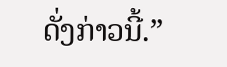ດັ່ງກ່າວນີ້.”